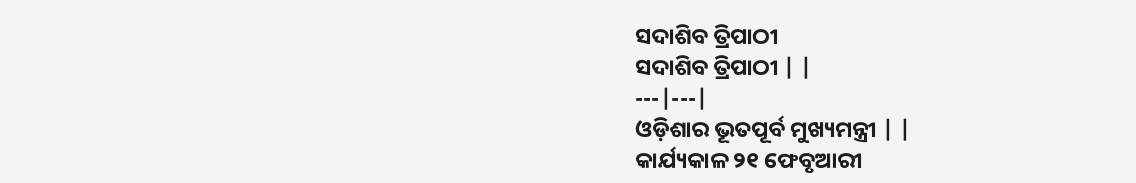ସଦାଶିବ ତ୍ରିପାଠୀ
ସଦାଶିବ ତ୍ରିପାଠୀ | |
---|---|
ଓଡ଼ିଶାର ଭୂତପୂର୍ବ ମୁଖ୍ୟମନ୍ତ୍ରୀ | |
କାର୍ଯ୍ୟକାଳ ୨୧ ଫେବୃଆରୀ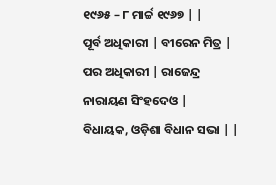୧୯୬୫ – ୮ ମାର୍ଚ୍ଚ ୧୯୬୭ | |
ପୂର୍ବ ଅଧିକାରୀ | ବୀରେନ ମିତ୍ର |
ପର ଅଧିକାରୀ | ରାଜେନ୍ଦ୍ର ନାରାୟଣ ସିଂହଦେଓ |
ବିଧାୟକ, ଓଡ଼ିଶା ବିଧାନ ସଭା | |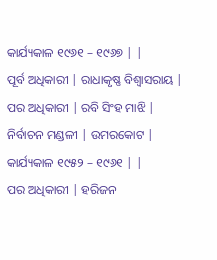କାର୍ଯ୍ୟକାଳ ୧୯୬୧ – ୧୯୬୭ | |
ପୂର୍ବ ଅଧିକାରୀ | ରାଧାକୃଷ୍ଣ ବିଶ୍ୱାସରାୟ |
ପର ଅଧିକାରୀ | ରବି ସିଂହ ମାଝି |
ନିର୍ବାଚନ ମଣ୍ଡଳୀ | ଉମରକୋଟ |
କାର୍ଯ୍ୟକାଳ ୧୯୫୨ – ୧୯୬୧ | |
ପର ଅଧିକାରୀ | ହରିଜନ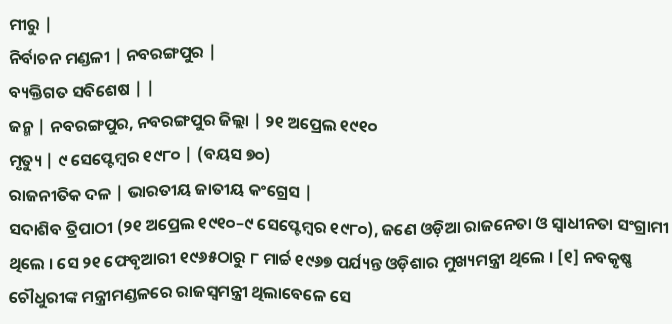ମୀରୁ |
ନିର୍ବାଚନ ମଣ୍ଡଳୀ | ନବରଙ୍ଗପୁର |
ବ୍ୟକ୍ତିଗତ ସବିଶେଷ | |
ଜନ୍ମ | ନବରଙ୍ଗପୁର, ନବରଙ୍ଗପୁର ଜିଲ୍ଲା | ୨୧ ଅପ୍ରେଲ ୧୯୧୦
ମୃତ୍ୟୁ | ୯ ସେପ୍ଟେମ୍ବର ୧୯୮୦ | (ବୟସ ୭୦)
ରାଜନୀତିକ ଦଳ | ଭାରତୀୟ ଜାତୀୟ କଂଗ୍ରେସ |
ସଦାଶିବ ତ୍ରିପାଠୀ (୨୧ ଅପ୍ରେଲ ୧୯୧୦–୯ ସେପ୍ଟେମ୍ବର ୧୯୮୦), ଜଣେ ଓଡ଼ିଆ ରାଜନେତା ଓ ସ୍ୱାଧୀନତା ସଂଗ୍ରାମୀ ଥିଲେ । ସେ ୨୧ ଫେବୃଆରୀ ୧୯୬୫ଠାରୁ ୮ ମାର୍ଚ୍ଚ ୧୯୬୭ ପର୍ଯ୍ୟନ୍ତ ଓଡ଼ିଶାର ମୁଖ୍ୟମନ୍ତ୍ରୀ ଥିଲେ । [୧] ନବକୃଷ୍ଣ ଚୌଧୁରୀଙ୍କ ମନ୍ତ୍ରୀମଣ୍ଡଳରେ ରାଜସ୍ୱମନ୍ତ୍ରୀ ଥିଲାବେଳେ ସେ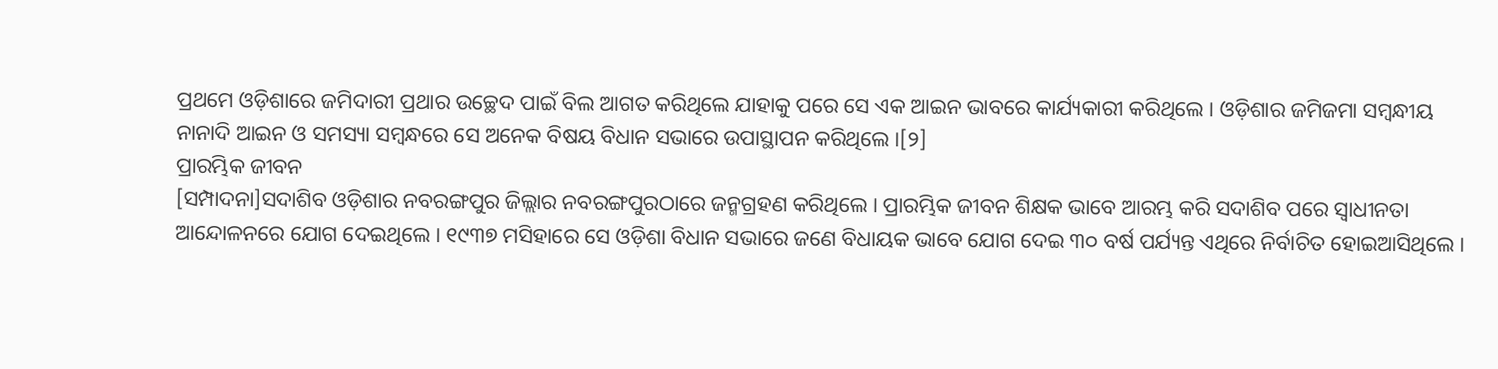ପ୍ରଥମେ ଓଡ଼ିଶାରେ ଜମିଦାରୀ ପ୍ରଥାର ଉଚ୍ଛେଦ ପାଇଁ ବିଲ ଆଗତ କରିଥିଲେ ଯାହାକୁ ପରେ ସେ ଏକ ଆଇନ ଭାବରେ କାର୍ଯ୍ୟକାରୀ କରିଥିଲେ । ଓଡ଼ିଶାର ଜମିଜମା ସମ୍ବନ୍ଧୀୟ ନାନାଦି ଆଇନ ଓ ସମସ୍ୟା ସମ୍ବନ୍ଧରେ ସେ ଅନେକ ବିଷୟ ବିଧାନ ସଭାରେ ଉପାସ୍ଥାପନ କରିଥିଲେ ।[୨]
ପ୍ରାରମ୍ଭିକ ଜୀବନ
[ସମ୍ପାଦନା]ସଦାଶିବ ଓଡ଼ିଶାର ନବରଙ୍ଗପୁର ଜିଲ୍ଲାର ନବରଙ୍ଗପୁରଠାରେ ଜନ୍ମଗ୍ରହଣ କରିଥିଲେ । ପ୍ରାରମ୍ଭିକ ଜୀବନ ଶିକ୍ଷକ ଭାବେ ଆରମ୍ଭ କରି ସଦାଶିବ ପରେ ସ୍ୱାଧୀନତା ଆନ୍ଦୋଳନରେ ଯୋଗ ଦେଇଥିଲେ । ୧୯୩୭ ମସିହାରେ ସେ ଓଡ଼ିଶା ବିଧାନ ସଭାରେ ଜଣେ ବିଧାୟକ ଭାବେ ଯୋଗ ଦେଇ ୩୦ ବର୍ଷ ପର୍ଯ୍ୟନ୍ତ ଏଥିରେ ନିର୍ବାଚିତ ହୋଇଆସିଥିଲେ ।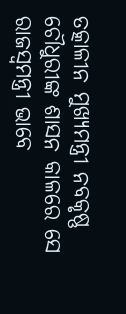ତତ୍କାଳୀନ ମୁଖ୍ୟମନ୍ତ୍ରୀ ନବକୃଷ୍ଣ ଚୌଧୁରୀଙ୍କ ଶାସନ କାଳରେ ସେ ରାଜସ୍ୱମନ୍ତ୍ରୀ ଭାବେ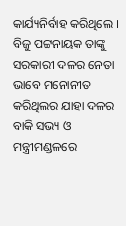କାର୍ଯ୍ୟନିର୍ବାହ କରିଥିଲେ । ବିଜୁ ପଟ୍ଟନାୟକ ତାଙ୍କୁ ସରକାରୀ ଦଳର ନେତା ଭାବେ ମନୋନୀତ କରିଥିଲର ଯାହା ଦଳର ବାକି ସଭ୍ୟ ଓ ମନ୍ତ୍ରୀମଣ୍ଡଳରେ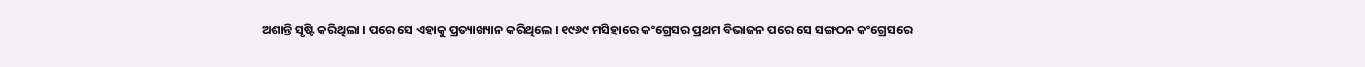ଅଶାନ୍ତି ସୃଷ୍ଟି କରିଥିଲା । ପରେ ସେ ଏହାକୁ ପ୍ରତ୍ୟାଖ୍ୟାନ କରିଥିଲେ । ୧୯୬୯ ମସିହାରେ କଂଗ୍ରେସର ପ୍ରଥମ ବିଭାଜନ ପରେ ସେ ସଙ୍ଗଠନ କଂଗ୍ରେସରେ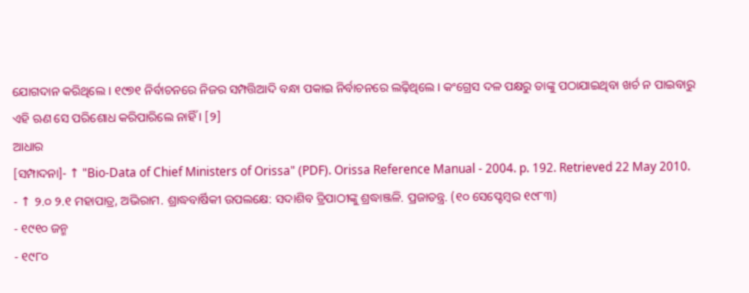ଯୋଗଦାନ କରିଥିଲେ । ୧୯୭୧ ନିର୍ବାଚନରେ ନିଜର ସମ୍ପତ୍ତିଆଦି ବନ୍ଧା ପକାଇ ନିର୍ବାଚନରେ ଲଢ଼ିଥିଲେ । କଂଗ୍ରେସ ଦଳ ପକ୍ଷରୁ ତାଙ୍କୁ ପଠାଯାଇଥିବା ଖର୍ଚ ନ ପାଇବାରୁ ଏହି ଋଣ ସେ ପରିଶୋଧ କରିପାରିଲେ ନାହିଁ । [୨]
ଆଧାର
[ସମ୍ପାଦନା]- ↑ "Bio-Data of Chief Ministers of Orissa" (PDF). Orissa Reference Manual - 2004. p. 192. Retrieved 22 May 2010.
- ↑ ୨.୦ ୨.୧ ମହାପାତ୍ର, ଅଭିରାମ. ଶ୍ରାଦ୍ଧବାର୍ଷିକୀ ଉପଲକ୍ଷେ: ସଦାଶିବ ତ୍ରିପାଠୀଙ୍କୁ ଶ୍ରଦ୍ଧାଞ୍ଜଳି. ପ୍ରଜାତନ୍ତ୍ର. (୧୦ ସେପ୍ଟେମ୍ବର ୧୯୮୩)
- ୧୯୧୦ ଜନ୍ମ
- ୧୯୮୦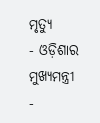ମୃତ୍ୟୁ
- ଓଡ଼ିଶାର ମୁଖ୍ୟମନ୍ତ୍ରୀ
-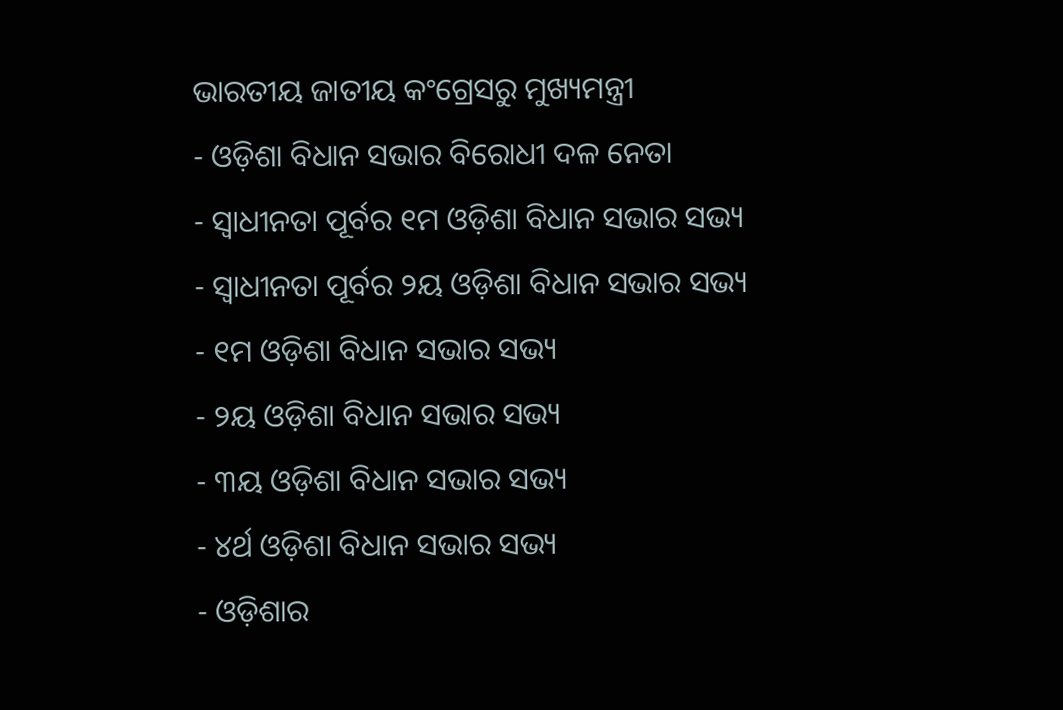ଭାରତୀୟ ଜାତୀୟ କଂଗ୍ରେସରୁ ମୁଖ୍ୟମନ୍ତ୍ରୀ
- ଓଡ଼ିଶା ବିଧାନ ସଭାର ବିରୋଧୀ ଦଳ ନେତା
- ସ୍ୱାଧୀନତା ପୂର୍ବର ୧ମ ଓଡ଼ିଶା ବିଧାନ ସଭାର ସଭ୍ୟ
- ସ୍ୱାଧୀନତା ପୂର୍ବର ୨ୟ ଓଡ଼ିଶା ବିଧାନ ସଭାର ସଭ୍ୟ
- ୧ମ ଓଡ଼ିଶା ବିଧାନ ସଭାର ସଭ୍ୟ
- ୨ୟ ଓଡ଼ିଶା ବିଧାନ ସଭାର ସଭ୍ୟ
- ୩ୟ ଓଡ଼ିଶା ବିଧାନ ସଭାର ସଭ୍ୟ
- ୪ର୍ଥ ଓଡ଼ିଶା ବିଧାନ ସଭାର ସଭ୍ୟ
- ଓଡ଼ିଶାର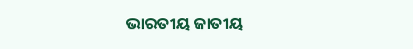ଭାରତୀୟ ଜାତୀୟ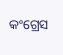କଂଗ୍ରେସ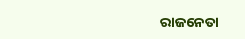ରାଜନେତା